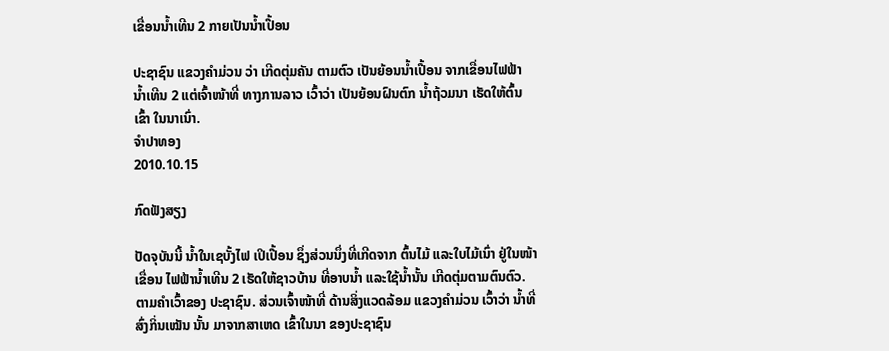ເຂື່ອນນໍ້າເທີນ 2 ກາຍເປັນນໍ້າເປື້ອນ

ປະຊາຊົນ ແຂວງຄໍາມ່ວນ ວ່າ ເກີດຕຸ່ມຄັນ ຕາມຕົວ ເປັນຍ້ອນນໍ້າເປື້ອນ ຈາກເຂື່ອນໄຟຟ້າ ນໍ້າເທີນ 2 ແຕ່ເຈົ້າໜ້າທີ່ ທາງການລາວ ເວົ້າວ່າ ເປັນຍ້ອນຝົນຕົກ ນໍ້າຖ້ວມນາ ເຮັດໃຫ້ຕົ້ນເຂົ້າ ໃນນາເນົ່າ.
ຈໍາປາທອງ
2010.10.15

ກົດຟັງສຽງ

ປັດຈຸບັນນີ້ ນ້ຳໃນເຊບັ້ງໄຟ ເປິເປື້ອນ ຊຶ່ງສ່ວນນຶ່ງທີ່ເກີດຈາກ ຕົ້ນໄມ້ ແລະໃບໄມ້ເນົ່າ ຢູ່ໃນໜ້າເຂື່ອນ ໄຟຟ້ານ້ຳເທີນ 2 ເຮັດໃຫ້ຊາວບ້ານ ທີ່ອາບນ້ຳ ແລະໃຊ້ນ້ຳນັ້ນ ເກີດຕຸ່ມຕາມຕົນຕົວ. ຕາມຄໍາເວົ້າຂອງ ປະຊາຊົນ. ສ່ວນເຈົ້າໜ້າທີ່ ດ້ານສິ່ງແວດລ້ອມ ແຂວງຄຳມ່ວນ ເວົ້າວ່າ ນ້ຳທີ່ສົ່ງກິ່ນເໝັນ ນັ້ນ ມາຈາກສາເຫດ ເຂົ້າໃນນາ ຂອງປະຊາຊົນ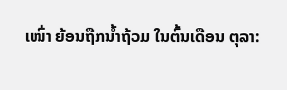ເໜົ່າ ຍ້ອນຖືກນ້ຳຖ້ວມ ໃນຕົ້ນເດືອນ ຕຸລາ: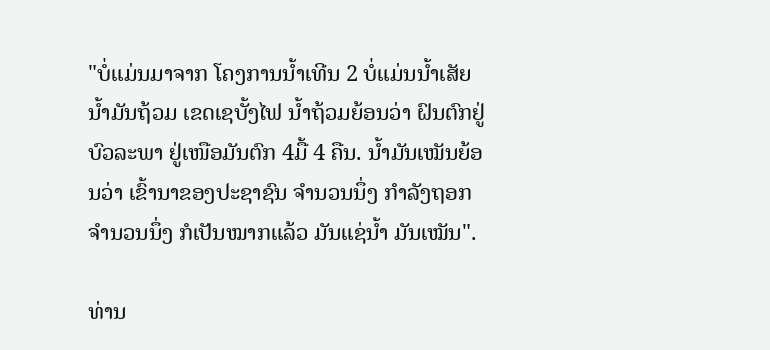"ບໍ່ແມ່ນມາຈາກ ໂຄງການນ້ຳເທີນ 2 ບໍ່ແມ່ນນ້ຳເສັຍ ນ້ຳມັນຖ້ວມ ເຂດເຊບັ້ງໄຟ ນ້ຳຖ້ວມຍ້ອນວ່າ ຝົນຕົກຢູ່ບົວລະພາ ຢູ່ເໜືອມັນຕົກ 4ມື້ 4 ຄືນ. ນ້ຳມັນເໝັນຍ້ອນວ່າ ເຂົ້ານາຂອງປະຊາຊົນ ຈຳນວນນຶ່ງ ກຳລັງຖອກ ຈຳນວນນຶ່ງ ກໍເປັນໝາກແລ້ວ ມັນແຊ່ນ້ຳ ມັນເໝັນ".

ທ່ານ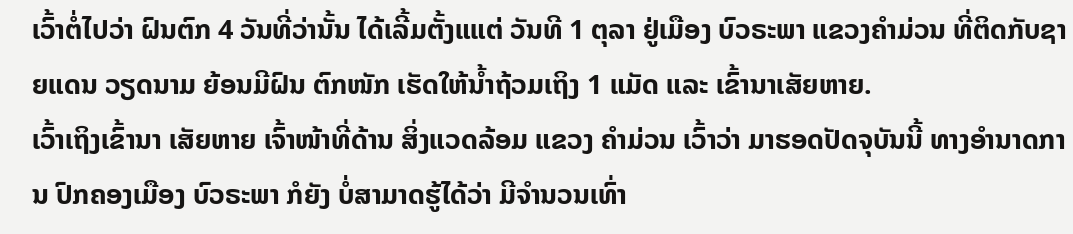ເວົ້າຕໍ່ໄປວ່າ ຝົນຕົກ 4 ວັນທີ່ວ່ານັ້ນ ໄດ້ເລີ້ມຕັ້ງແແຕ່ ວັນທີ 1 ຕຸລາ ຢູ່ເມືອງ ບົວຣະພາ ແຂວງຄຳມ່ວນ ທີ່ຕິດກັບຊາຍແດນ ວຽດນາມ ຍ້ອນມີຝົນ ຕົກໜັກ ເຮັດໃຫ້ນ້ຳຖ້ວມເຖິງ 1 ແມັດ ແລະ ເຂົ້ານາເສັຍຫາຍ.
ເວົ້າເຖິງເຂົ້ານາ ເສັຍຫາຍ ເຈົ້າໜ້າທີ່ດ້ານ ສິ່ງແວດລ້ອມ ແຂວງ ຄຳມ່ວນ ເວົ້າວ່າ ມາຮອດປັດຈຸບັນນີ້ ທາງອຳນາດການ ປົກຄອງເມືອງ ບົວຣະພາ ກໍຍັງ ບໍ່ສາມາດຮູ້ໄດ້ວ່າ ມີຈຳນວນເທົ່າ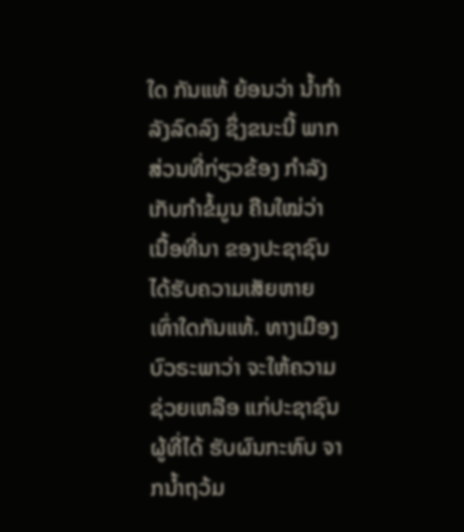ໃດ ກັນແທ້ ຍ້ອນວ່າ ນ້ຳກຳລັງລົດລົງ ຊຶ່ງຂນະນີ້ ພາກສ່ວນທີ່ກ່ຽວຂ້ອງ ກຳລັງເກັບກຳຂໍ້ມູນ ຄືນໃໝ່ວ່າ ເນື້ອທີ່ນາ ຂອງປະຊາຊົນ ໄດ້ຮັບຄວາມເສັຍຫາຍ ເທົ່າໃດກັນແທ້. ທາງເມືອງ ບົວຣະພາວ່າ ຈະໃຫ້ຄວາມຊ່ວຍເຫລືອ ແກ່ປະຊາຊົນ ຜູ້ທີ່ໄດ້ ຮັບຜົນກະທົບ ຈາກນ້ຳຖວ້ມ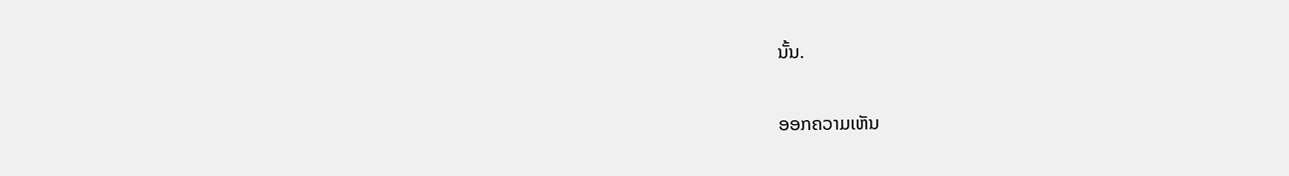ນັ້ນ.

ອອກຄວາມເຫັນ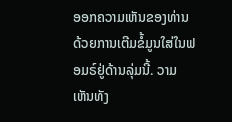ອອກຄວາມເຫັນຂອງທ່ານດ້ວຍການເຕີມຂໍ້ມູນໃສ່ໃນຟອມຣ໌ຢູ່ດ້ານລຸ່ມນີ້. ວາມເຫັນທັງ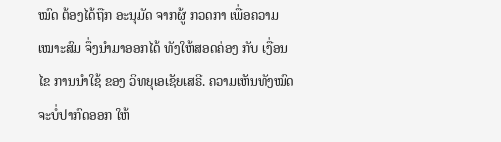ໝົດ ຕ້ອງໄດ້ຖືກ ອະນຸມັດ ຈາກຜູ້ ກວດກາ ເພື່ອຄວາມເໝາະສົມ ຈຶ່ງນໍາມາອອກໄດ້ ທັງໃຫ້ສອດຄ່ອງ ກັບ ເງື່ອນໄຂ ການນຳໃຊ້ ຂອງ ວິທຍຸເອເຊັຍເສຣີ. ຄວາມເຫັນທັງໝົດ ຈະບໍ່ປາກົດອອກ ໃຫ້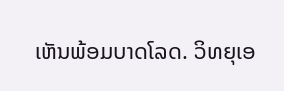ເຫັນພ້ອມບາດໂລດ. ວິທຍຸເອ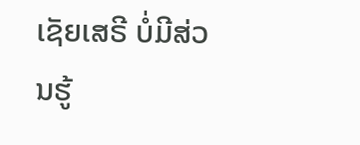ເຊັຍເສຣີ ບໍ່ມີສ່ວນຮູ້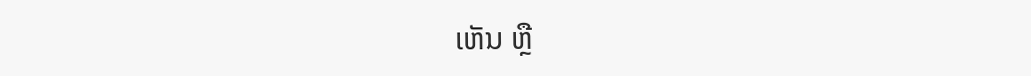ເຫັນ ຫຼື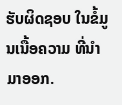ຮັບຜິດຊອບ ໃນຂໍ້ມູນເນື້ອຄວາມ ທີ່ນໍາມາອອກ.